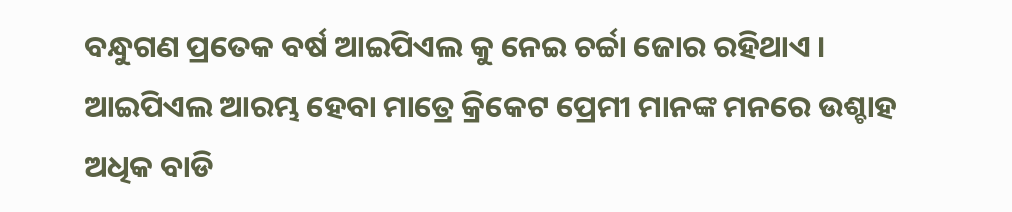ବନ୍ଧୁଗଣ ପ୍ରତେକ ବର୍ଷ ଆଇପିଏଲ କୁ ନେଇ ଚର୍ଚ୍ଚା ଜୋର ରହିଥାଏ । ଆଇପିଏଲ ଆରମ୍ଭ ହେବା ମାତ୍ରେ କ୍ରିକେଟ ପ୍ରେମୀ ମାନଙ୍କ ମନରେ ଉଶ୍ଚାହ ଅଧିକ ବାଡି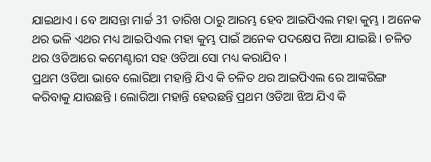ଯାଇଥାଏ । ବେ ଆସନ୍ତା ମାର୍ଚ୍ଚ 31 ତାରିଖ ଠାରୁ ଆରମ୍ଭ ହେବ ଆଇପିଏଲ ମହା କୁମ୍ଭ । ଅନେକ ଥର ଭଳି ଏଥର ମଧ୍ୟ ଆଇପିଏଲ ମହା କୁମ୍ଭ ପାଇଁ ଅନେକ ପଦକ୍ଷେପ ନିଆ ଯାଇଛି । ଚଳିତ ଥର ଓଡିଆରେ କମେଣ୍ଟାରୀ ସହ ଓଡିଆ ସୋ ମଧ୍ୟ କରାଯିବ ।
ପ୍ରଥମ ଓଡିଆ ଭାବେ ଲୋରିଆ ମହାନ୍ତି ଯିଏ କି ଚଳିତ ଥର ଆଇପିଏଲ ରେ ଆଙ୍କରିଙ୍ଗ କରିବାକୁ ଯାଉଛନ୍ତି । ଲୋରିଆ ମହାନ୍ତି ହେଉଛନ୍ତି ପ୍ରଥମ ଓଡିଆ ଝିଅ ଯିଏ କି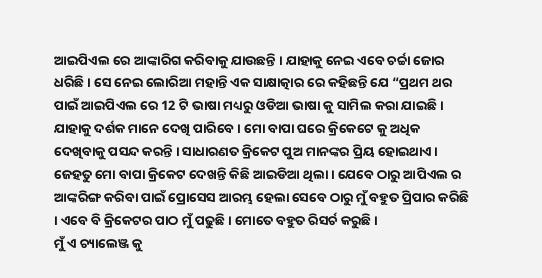ଆଇପିଏଲ ରେ ଆଙ୍କାରିଗ କରିବାକୁ ଯାଉଛନ୍ତି । ଯାହାକୁ ନେଇ ଏବେ ଚର୍ଚ୍ଚା ଜୋର ଧରିଛି । ସେ ନେଇ ଲୋରିଆ ମହାନ୍ତି ଏକ ସାକ୍ଷାତ୍କାର ରେ କହିଛନ୍ତି ଯେ “ପ୍ରଥମ ଥର ପାଇଁ ଆଇପିଏଲ ରେ 12 ଟି ଭାଷା ମଧ୍ୟରୁ ଓଡିଆ ଭାଷା କୁ ସାମିଲ କରା ଯାଇଛି ।
ଯାହାକୁ ଦର୍ଶକ ମାନେ ଦେଖି ପାରିବେ । ମୋ ବାପା ଘରେ କ୍ରିକେଟେ କୁ ଅଧିକ ଦେଖିବାକୁ ପସନ୍ଦ କରନ୍ତି । ସାଧାରଣତ କ୍ରିକେଟ ପୁଅ ମାନଙ୍କର ପ୍ରିୟ ହୋଇଥାଏ । ଜେହତୁ ମୋ ବାପା କ୍ରିକେଟ ଦେଖନ୍ତି କିଛି ଆଇଡିଆ ଥିଲା । ଯେବେ ଠାରୁ ଆପିଏଲ ର ଆଙ୍କରିଙ୍ଗ କରିବା ପାଇଁ ପ୍ରୋସେସ ଆରମ୍ଭ ହେଲା ସେବେ ଠାରୁ ମୁଁ ବହୁତ ପ୍ରିପାର କରିଛି । ଏବେ ବି କ୍ରିକେଟର ପାଠ ମୁଁ ପଢୁଛି । ମୋତେ ବହୁତ ରିସର୍ଚ କରୁଛି ।
ମୁଁ ଏ ଚ୍ୟାଲେଞ୍ଜ କୁ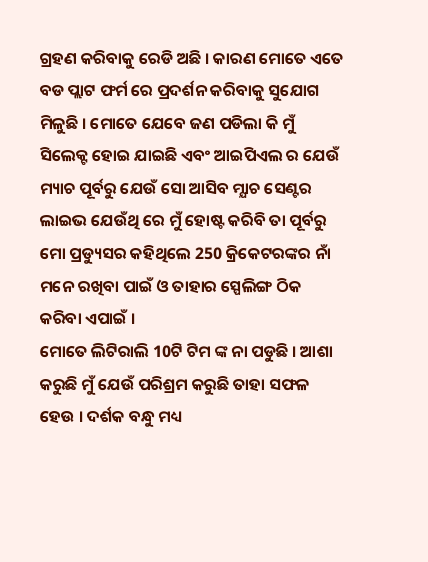ଗ୍ରହଣ କରିବାକୁ ରେଡି ଅଛି । କାରଣ ମୋତେ ଏତେ ବଡ ପ୍ଲାଟ ଫର୍ମ ରେ ପ୍ରଦର୍ଶନ କରିବାକୁ ସୁଯୋଗ ମିଳୁଛି । ମୋତେ ଯେବେ ଜଣ ପଡିଲା କି ମୁଁ ସିଲେକ୍ଟ ହୋଇ ଯାଇଛି ଏବଂ ଆଇପିଏଲ ର ଯେଉଁ ମ୍ୟାଚ ପୂର୍ବରୁ ଯେଉଁ ସୋ ଆସିବ ମ୍ଯାଚ ସେଣ୍ଟର ଲାଇଭ ଯେଉଁଥି ରେ ମୁଁ ହୋଷ୍ଟ କରିବି ତା ପୂର୍ବରୁ ମୋ ପ୍ରଡ୍ୟୁସର କହିଥିଲେ 250 କ୍ରିକେଟରଙ୍କର ନାଁ ମନେ ରଖିବା ପାଇଁ ଓ ତାହାର ସ୍ପେଲିଙ୍ଗ ଠିକ କରିବା ଏପାଇଁ ।
ମୋତେ ଲିଟିରାଲି 10ଟି ଟିମ ଙ୍କ ନା ପଡୁଛି । ଆଶା କରୁଛି ମୁଁ ଯେଉଁ ପରିଶ୍ରମ କରୁଛି ତାହା ସଫଳ ହେଉ । ଦର୍ଶକ ବନ୍ଧୁ ମଧ୍ୟ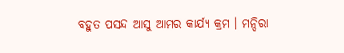ବହୁତ ପସନ୍ଦ ଆସୁ ଆମର କାର୍ଯ୍ୟ କ୍ରମ । ମନ୍ଦିରା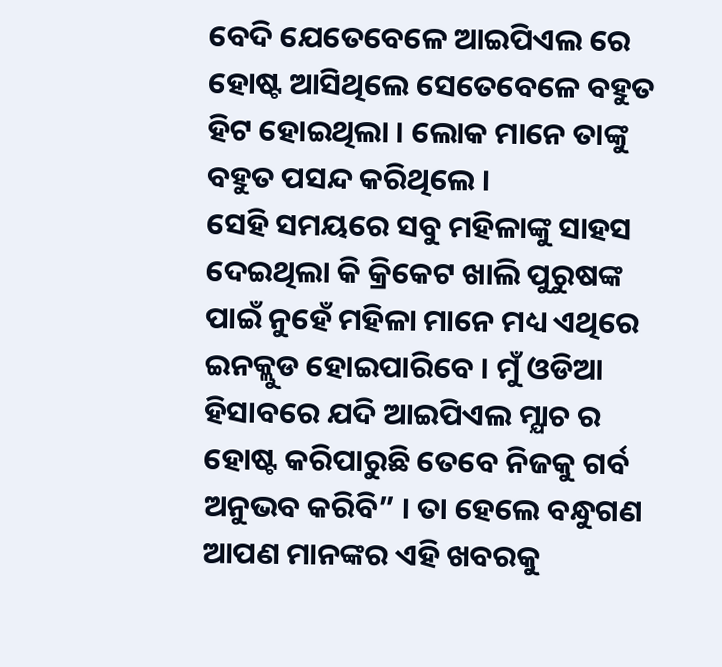ବେଦି ଯେତେବେଳେ ଆଇପିଏଲ ରେ ହୋଷ୍ଟ ଆସିଥିଲେ ସେତେବେଳେ ବହୁତ ହିଟ ହୋଇଥିଲା । ଲୋକ ମାନେ ତାଙ୍କୁ ବହୁତ ପସନ୍ଦ କରିଥିଲେ ।
ସେହି ସମୟରେ ସବୁ ମହିଳାଙ୍କୁ ସାହସ ଦେଇଥିଲା କି କ୍ରିକେଟ ଖାଲି ପୁରୁଷଙ୍କ ପାଇଁ ନୁହେଁ ମହିଳା ମାନେ ମଧ୍ୟ ଏଥିରେ ଇନକ୍ଲୁଡ ହୋଇପାରିବେ । ମୁଁ ଓଡିଆ ହିସାବରେ ଯଦି ଆଇପିଏଲ ମ୍ଯାଚ ର ହୋଷ୍ଟ କରିପାରୁଛି ତେବେ ନିଜକୁ ଗର୍ବ ଅନୁଭବ କରିବି” । ତା ହେଲେ ବନ୍ଧୁଗଣ ଆପଣ ମାନଙ୍କର ଏହି ଖବରକୁ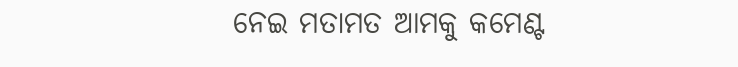ନେଇ ମତାମତ ଆମକୁ କମେଣ୍ଟ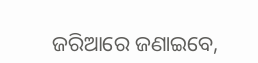ଜରିଆରେ ଜଣାଇବେ,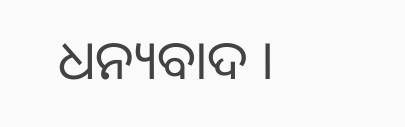ଧନ୍ୟବାଦ ।